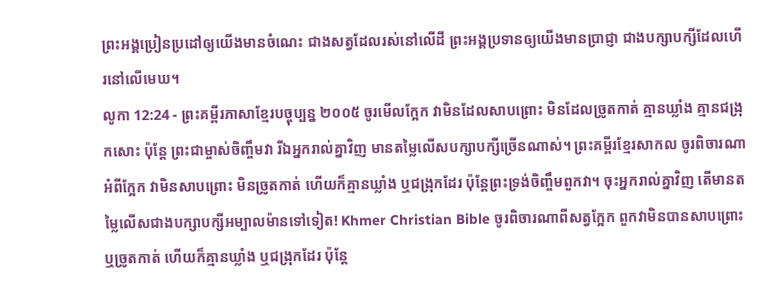ព្រះអង្គប្រៀនប្រដៅឲ្យយើងមានចំណេះ ជាងសត្វដែលរស់នៅលើដី ព្រះអង្គប្រទានឲ្យយើងមានប្រាជ្ញា ជាងបក្សាបក្សីដែលហើរនៅលើមេឃ។
លូកា 12:24 - ព្រះគម្ពីរភាសាខ្មែរបច្ចុប្បន្ន ២០០៥ ចូរមើលក្អែក វាមិនដែលសាបព្រោះ មិនដែលច្រូតកាត់ គ្មានឃ្លាំង គ្មានជង្រុកសោះ ប៉ុន្តែ ព្រះជាម្ចាស់ចិញ្ចឹមវា រីឯអ្នករាល់គ្នាវិញ មានតម្លៃលើសបក្សាបក្សីច្រើនណាស់។ ព្រះគម្ពីរខ្មែរសាកល ចូរពិចារណាអំពីក្អែក វាមិនសាបព្រោះ មិនច្រូតកាត់ ហើយក៏គ្មានឃ្លាំង ឬជង្រុកដែរ ប៉ុន្តែព្រះទ្រង់ចិញ្ចឹមពួកវា។ ចុះអ្នករាល់គ្នាវិញ តើមានតម្លៃលើសជាងបក្សាបក្សីអម្បាលម៉ានទៅទៀត! Khmer Christian Bible ចូរពិចារណាពីសត្វក្អែក ពួកវាមិនបានសាបព្រោះ ឬច្រូតកាត់ ហើយក៏គ្មានឃ្លាំង ឬជង្រុកដែរ ប៉ុន្ដែ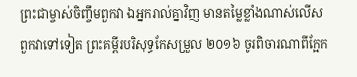ព្រះជាម្ចាស់ចិញ្ចឹមពួកវា ឯអ្នករាល់គ្នាវិញ មានតម្លៃខ្លាំងណាស់លើសពួកវាទៅទៀត ព្រះគម្ពីរបរិសុទ្ធកែសម្រួល ២០១៦ ចូរពិចារណាពីក្អែក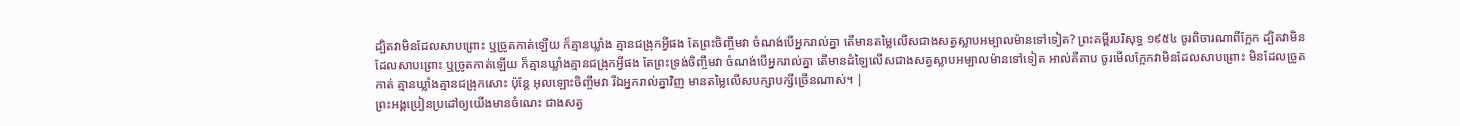ដ្បិតវាមិនដែលសាបព្រោះ ឬច្រូតកាត់ឡើយ ក៏គ្មានឃ្លាំង គ្មានជង្រុកអ្វីផង តែព្រះចិញ្ចឹមវា ចំណង់បើអ្នករាល់គ្នា តើមានតម្លៃលើសជាងសត្វស្លាបអម្បាលម៉ានទៅទៀត? ព្រះគម្ពីរបរិសុទ្ធ ១៩៥៤ ចូរពិចារណាពីក្អែក ដ្បិតវាមិនដែលសាបព្រោះ ឬច្រូតកាត់ឡើយ ក៏គ្មានឃ្លាំងគ្មានជង្រុកអ្វីផង តែព្រះទ្រង់ចិញ្ចឹមវា ចំណង់បើអ្នករាល់គ្នា តើមានដំឡៃលើសជាងសត្វស្លាបអម្បាលម៉ានទៅទៀត អាល់គីតាប ចូរមើលក្អែកវាមិនដែលសាបព្រោះ មិនដែលច្រូតកាត់ គ្មានឃ្លាំងគ្មានជង្រុកសោះ ប៉ុន្តែ អុលឡោះចិញ្ចឹមវា រីឯអ្នករាល់គ្នាវិញ មានតម្លៃលើសបក្សាបក្សីច្រើនណាស់។ |
ព្រះអង្គប្រៀនប្រដៅឲ្យយើងមានចំណេះ ជាងសត្វ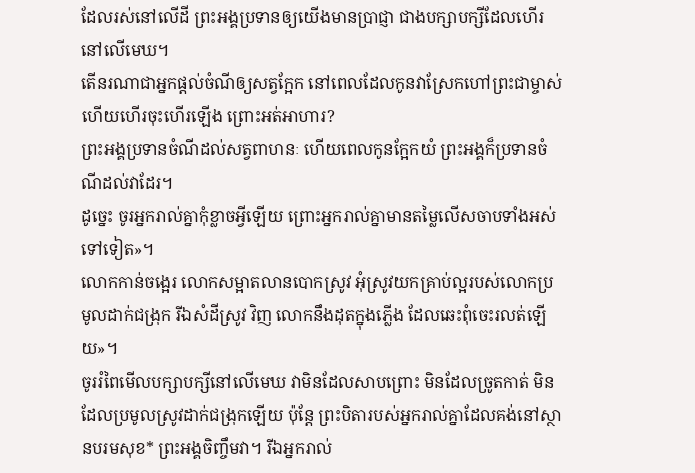ដែលរស់នៅលើដី ព្រះអង្គប្រទានឲ្យយើងមានប្រាជ្ញា ជាងបក្សាបក្សីដែលហើរនៅលើមេឃ។
តើនរណាជាអ្នកផ្ដល់ចំណីឲ្យសត្វក្អែក នៅពេលដែលកូនវាស្រែកហៅព្រះជាម្ចាស់ ហើយហើរចុះហើរឡើង ព្រោះអត់អាហារ?
ព្រះអង្គប្រទានចំណីដល់សត្វពាហនៈ ហើយពេលកូនក្អែកយំ ព្រះអង្គក៏ប្រទានចំណីដល់វាដែរ។
ដូច្នេះ ចូរអ្នករាល់គ្នាកុំខ្លាចអ្វីឡើយ ព្រោះអ្នករាល់គ្នាមានតម្លៃលើសចាបទាំងអស់ទៅទៀត»។
លោកកាន់ចង្អេរ លោកសម្អាតលានបោកស្រូវ អុំស្រូវយកគ្រាប់ល្អរបស់លោកប្រមូលដាក់ជង្រុក រីឯសំដីស្រូវ វិញ លោកនឹងដុតក្នុងភ្លើង ដែលឆេះពុំចេះរលត់ឡើយ»។
ចូររំពៃមើលបក្សាបក្សីនៅលើមេឃ វាមិនដែលសាបព្រោះ មិនដែលច្រូតកាត់ មិនដែលប្រមូលស្រូវដាក់ជង្រុកឡើយ ប៉ុន្តែ ព្រះបិតារបស់អ្នករាល់គ្នាដែលគង់នៅស្ថានបរមសុខ* ព្រះអង្គចិញ្ចឹមវា។ រីឯអ្នករាល់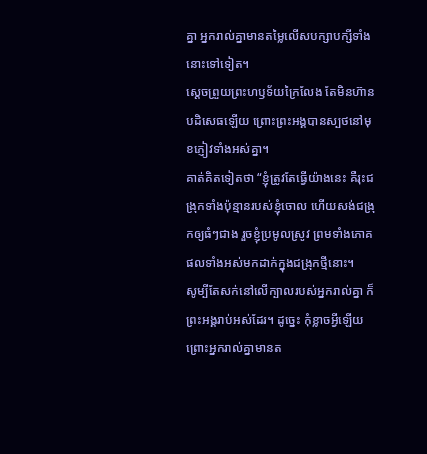គ្នា អ្នករាល់គ្នាមានតម្លៃលើសបក្សាបក្សីទាំងនោះទៅទៀត។
ស្ដេចព្រួយព្រះហឫទ័យក្រៃលែង តែមិនហ៊ានបដិសេធឡើយ ព្រោះព្រះអង្គបានស្បថនៅមុខភ្ញៀវទាំងអស់គ្នា។
គាត់គិតទៀតថា “ខ្ញុំត្រូវតែធ្វើយ៉ាងនេះ គឺរុះជង្រុកទាំងប៉ុន្មានរបស់ខ្ញុំចោល ហើយសង់ជង្រុកឲ្យធំៗជាង រួចខ្ញុំប្រមូលស្រូវ ព្រមទាំងភោគផលទាំងអស់មកដាក់ក្នុងជង្រុកថ្មីនោះ។
សូម្បីតែសក់នៅលើក្បាលរបស់អ្នករាល់គ្នា ក៏ព្រះអង្គរាប់អស់ដែរ។ ដូច្នេះ កុំខ្លាចអ្វីឡើយ ព្រោះអ្នករាល់គ្នាមានត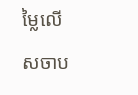ម្លៃលើសចាប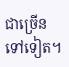ជាច្រើនទៅទៀត។